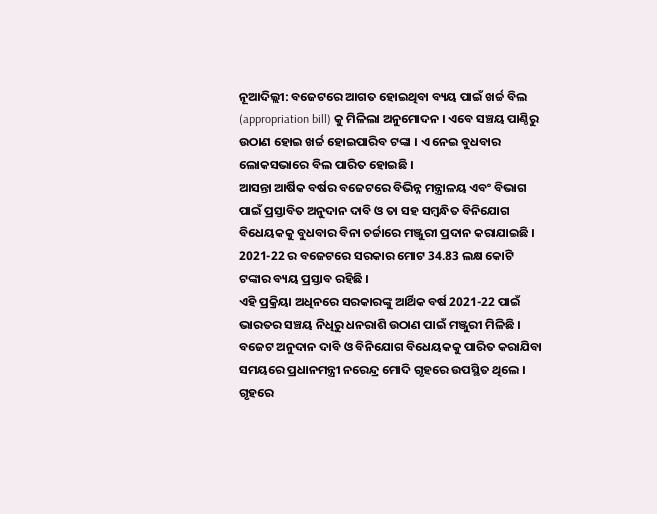ନୂଆଦିଲ୍ଲୀ: ବଜେଟରେ ଆଗତ ହୋଇଥିବା ବ୍ୟୟ ପାଇଁ ଖର୍ଚ୍ଚ ବିଲ (appropriation bill) କୁ ମିଳିଲା ଅନୁମୋଦନ । ଏବେ ସଞ୍ଚୟ ପାଣ୍ଠିରୁ ଉଠାଣ ହୋଇ ଖର୍ଚ୍ଚ ହୋଇପାରିବ ଟଙ୍କା । ଏ ନେଇ ବୁଧବାର ଲୋକସଭାରେ ବିଲ ପାରିତ ହୋଇଛି ।
ଆସନ୍ତା ଆର୍ଷିକ ବର୍ଷର ବଜେଟରେ ବିଭିନ୍ନ ମନ୍ତ୍ରାଳୟ ଏବଂ ବିଭାଗ ପାଇଁ ପ୍ରସ୍ତାବିତ ଅନୁଦାନ ଦାବି ଓ ତା ସହ ସମ୍ବନ୍ଧିତ ବିନିଯୋଗ ବିଧେୟକକୁ ବୁଧବାର ବିନା ଚର୍ଚ୍ଚାରେ ମଞ୍ଜୁରୀ ପ୍ରଦାନ କରାଯାଇଛି । 2021-22 ର ବଜେଟରେ ସରକାର ମୋଟ 34.83 ଲକ୍ଷ କୋଟି ଟଙ୍କାର ବ୍ୟୟ ପ୍ରସ୍ତାବ ରହିଛି ।
ଏହି ପ୍ରକ୍ରିୟା ଅଧିନରେ ସରକାରଙ୍କୁ ଆର୍ଥିକ ବର୍ଷ 2021-22 ପାଇଁ ଭାରତର ସଞ୍ଚୟ ନିଧିରୁ ଧନରାଶି ଉଠାଣ ପାଇଁ ମଞ୍ଜୁରୀ ମିଳିଛି । ବଜେଟ ଅନୁଦାନ ଦାବି ଓ ବିନିଯୋଗ ବିଧେୟକକୁ ପାରିତ କରାଯିବା ସମୟରେ ପ୍ରଧାନମନ୍ତ୍ରୀ ନରେନ୍ଦ୍ର ମୋଦି ଗୃହରେ ଉପସ୍ଥିତ ଥିଲେ ।
ଗୃହରେ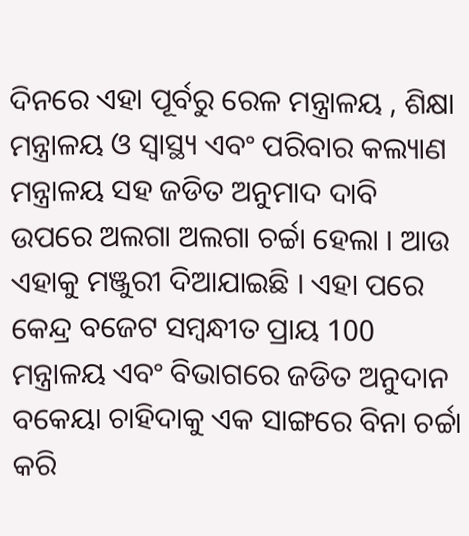ଦିନରେ ଏହା ପୂର୍ବରୁ ରେଳ ମନ୍ତ୍ରାଳୟ , ଶିକ୍ଷା ମନ୍ତ୍ରାଳୟ ଓ ସ୍ବାସ୍ଥ୍ୟ ଏବଂ ପରିବାର କଲ୍ୟାଣ ମନ୍ତ୍ରାଳୟ ସହ ଜଡିତ ଅନୁମାଦ ଦାବି ଉପରେ ଅଲଗା ଅଲଗା ଚର୍ଚ୍ଚା ହେଲା । ଆଉ ଏହାକୁ ମଞ୍ଜୁରୀ ଦିଆଯାଇଛି । ଏହା ପରେ କେନ୍ଦ୍ର ବଜେଟ ସମ୍ବନ୍ଧୀତ ପ୍ରାୟ 100 ମନ୍ତ୍ରାଳୟ ଏବଂ ବିଭାଗରେ ଜଡିତ ଅନୁଦାନ ବକେୟା ଚାହିଦାକୁ ଏକ ସାଙ୍ଗରେ ବିନା ଚର୍ଚ୍ଚା କରି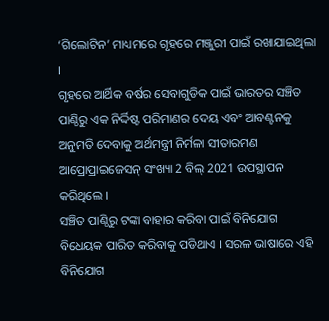‘ଗିଲୋଟିନ’ ମାଧ୍ୟମରେ ଗୃହରେ ମଞ୍ଜୁରୀ ପାଇଁ ରଖାଯାଇଥିଲା ।
ଗୃହରେ ଆର୍ଥିକ ବର୍ଷର ସେବାଗୁଡିକ ପାଇଁ ଭାରତର ସଞ୍ଚିତ ପାଣ୍ଠିରୁ ଏକ ନିର୍ଦ୍ଦିଷ୍ଟ ପରିମାଣର ଦେୟ ଏବଂ ଆବଣ୍ଟନକୁ ଅନୁମତି ଦେବାକୁ ଅର୍ଥମନ୍ତ୍ରୀ ନିର୍ମଳା ସୀତାରମଣ ଆପ୍ରୋପ୍ରାଇଜେସନ୍ ସଂଖ୍ୟା 2 ବିଲ୍ 2021 ଉପସ୍ଥାପନ କରିଥିଲେ ।
ସଞ୍ଚିତ ପାଣ୍ଠିରୁ ଟଙ୍କା ବାହାର କରିବା ପାଇଁ ବିନିଯୋଗ ବିଧେୟକ ପାରିତ କରିବାକୁ ପଡିଥାଏ । ସରଳ ଭାଷାରେ ଏହି ବିନିଯୋଗ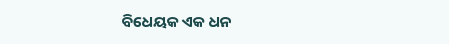ବିଧେୟକ ଏକ ଧନ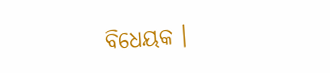ବିଧେୟକ ।